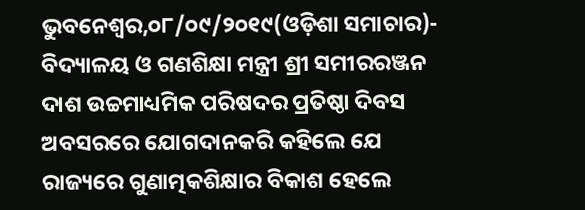ଭୁବନେଶ୍ୱର,୦୮/୦୯/୨୦୧୯(ଓଡ଼ିଶା ସମାଚାର)- ବିଦ୍ୟାଳୟ ଓ ଗଣଶିକ୍ଷା ମନ୍ତ୍ରୀ ଶ୍ରୀ ସମୀରରଞ୍ଜନ ଦାଶ ଉଚ୍ଚମାଧ୍ୟମିକ ପରିଷଦର ପ୍ରତିଷ୍ଠା ଦିବସ ଅବସରରେ ଯୋଗଦାନକରି କହିଲେ ଯେ ରାଜ୍ୟରେ ଗୁଣାତ୍ମକଶିକ୍ଷାର ବିକାଶ ହେଲେ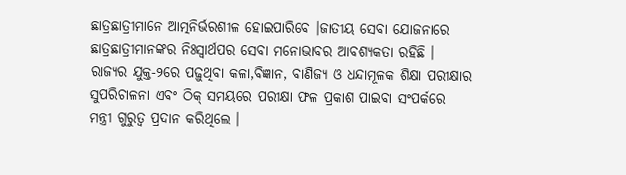ଛାତ୍ରଛାତ୍ରୀମାନେ ଆତ୍ମନିର୍ଭରଶୀଳ ହୋଇପାରିବେ ।ଜାତୀୟ ସେବା ଯୋଜନାରେ ଛାତ୍ରଛାତ୍ରୀମାନଙ୍କର ନିଃସ୍ୱାର୍ଥପର ସେବା ମନୋଭାବର ଆବଶ୍ୟକତା ରହିଛି । ରାଜ୍ୟର ଯୁକ୍ତ-୨ରେ ପଢ଼ୁଥିବା କଳା,ବିଜ୍ଞାନ, ବାଣିଜ୍ୟ ଓ ଧନ୍ଦାମୂଳକ ଶିକ୍ଷା ପରୀକ୍ଷାର ସୁପରିଚାଳନା ଏବଂ ଠିକ୍ ସମୟରେ ପରୀକ୍ଷା ଫଳ ପ୍ରକାଶ ପାଇବା ସଂପର୍କରେ ମନ୍ତ୍ରୀ ଗୁରୁତ୍ୱ ପ୍ରଦାନ କରିଥିଲେ ।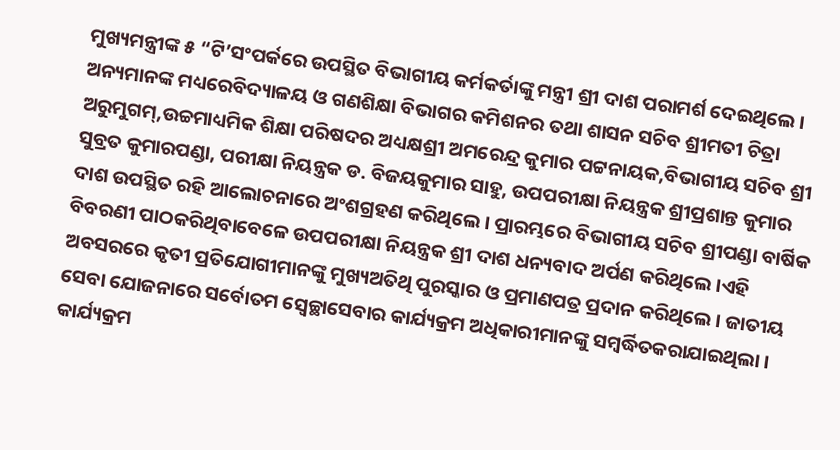ମୁଖ୍ୟମନ୍ତ୍ରୀଙ୍କ ୫ “ଟି’ସଂପର୍କରେ ଉପସ୍ଥିତ ବିଭାଗୀୟ କର୍ମକର୍ତାଙ୍କୁ ମନ୍ତ୍ରୀ ଶ୍ରୀ ଦାଶ ପରାମର୍ଶ ଦେଇଥିଲେ । ଅନ୍ୟମାନଙ୍କ ମଧ୍ୟରେବିଦ୍ୟାଳୟ ଓ ଗଣଶିକ୍ଷା ବିଭାଗର କମିଶନର ତଥା ଶାସନ ସଚିବ ଶ୍ରୀମତୀ ଚିତ୍ରା ଅରୁମୁଗମ୍,ଉଚ୍ଚମାଧ୍ୟମିକ ଶିକ୍ଷା ପରିଷଦର ଅଧ୍ୟକ୍ଷଶ୍ରୀ ଅମରେନ୍ଦ୍ର କୁମାର ପଟ୍ଟନାୟକ,ବିଭାଗୀୟ ସଚିବ ଶ୍ରୀ ସୁବ୍ରତ କୁମାରପଣ୍ଡା, ପରୀକ୍ଷା ନିୟନ୍ତ୍ରକ ଡ. ବିଜୟକୁମାର ସାହୁ, ଉପପରୀକ୍ଷା ନିୟନ୍ତ୍ରକ ଶ୍ରୀପ୍ରଶାନ୍ତ କୁମାର ଦାଶ ଉପସ୍ଥିତ ରହି ଆଲୋଚନାରେ ଅଂଶଗ୍ରହଣ କରିଥିଲେ । ପ୍ରାରମ୍ଭରେ ବିଭାଗୀୟ ସଚିବ ଶ୍ରୀପଣ୍ଡା ବାର୍ଷିକ ବିବରଣୀ ପାଠକରିଥିବାବେଳେ ଉପପରୀକ୍ଷା ନିୟନ୍ତ୍ରକ ଶ୍ରୀ ଦାଶ ଧନ୍ୟବାଦ ଅର୍ପଣ କରିଥିଲେ ।ଏହି ଅବସରରେ କୃତୀ ପ୍ରତିଯୋଗୀମାନଙ୍କୁ ମୁଖ୍ୟଅତିଥି ପୁରସ୍କାର ଓ ପ୍ରମାଣପତ୍ର ପ୍ରଦାନ କରିଥିଲେ । ଜାତୀୟ ସେବା ଯୋଜନାରେ ସର୍ବୋତମ ସ୍ୱେଚ୍ଛାସେବାର କାର୍ଯ୍ୟକ୍ରମ ଅଧିକାରୀମାନଙ୍କୁ ସମ୍ବର୍ଦ୍ଧିତକରାଯାଇଥିଲା । କାର୍ଯ୍ୟକ୍ରମ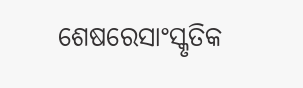ଶେଷରେସାଂସ୍କୃତିକ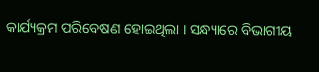କାର୍ଯ୍ୟକ୍ରମ ପରିବେଷଣ ହୋଇଥିଲା । ସନ୍ଧ୍ୟାରେ ବିଭାଗୀୟ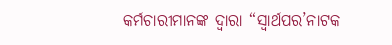କର୍ମଚାରୀମାନଙ୍କ ଦ୍ୱାରା “ସ୍ୱାର୍ଥପର’ନାଟକ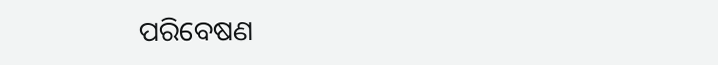ପରିବେଷଣ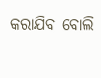କରାଯିବ ବୋଲି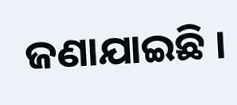ଜଣାଯାଇଛି ।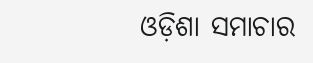ଓଡ଼ିଶା ସମାଚାର